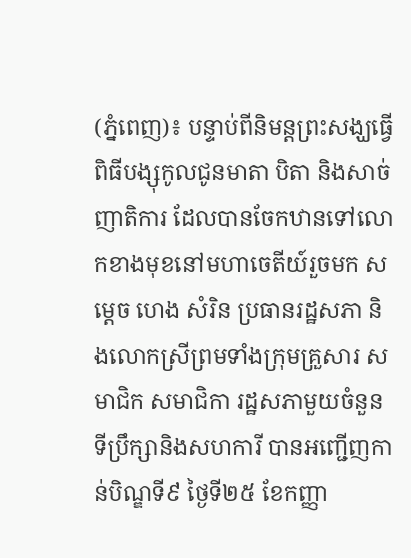(ភ្នំពេញ)៖ បន្ទាប់ពីនិមន្តព្រះសង្ឃធ្វើពិធីបង្សុកូលជូនមាតា បិតា និងសាច់ញាតិការ ដែលបានចែកឋានទៅលោកខាងមុខនៅមហាចេតីយ៍រួចមក សម្តេច ហេង សំរិន ប្រធានរដ្ឋសភា និងលោកស្រីព្រមទាំងក្រុមគ្រួសារ សមាជិក សមាជិកា រដ្ឋសភាមួយចំនួន ទីប្រឹក្សានិងសហការី បានអញ្ជើញកាន់បិណ្ឌទី៩ ថ្ងៃទី២៥ ខែកញ្ញា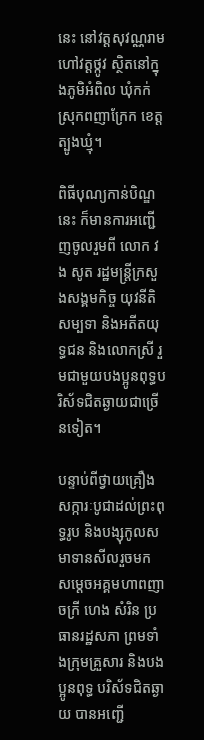នេះ នៅវត្តសុវណ្ណរាម ហៅវត្តថ្កូវ ស្ថិតនៅក្នុងភូមិអំពិល ឃុំកក់ ស្រុកពញាក្រែក ខេត្តត្បូងឃ្មុំ។

ពិធីបុណ្យកាន់បិណ្ឌនេះ ក៏មានការអញ្ជើញចូលរួមពី លោក វង សូត រដ្ឋមន្ត្រីក្រសួងសង្គមកិច្ច យុវនីតិសម្បទា និងអតីតយុទ្ធជន និងលោកស្រី រួមជាមួយបងប្អូនពុទ្ធបរិស័ទជិតឆ្ងាយជាច្រើនទៀត។

បន្ទាប់ពីថ្វាយគ្រឿងសក្ការៈបូជាដល់ព្រះពុទ្ធរូប និងបង្សុកូលសមាទានសីលរួចមក សម្តេចអគ្គមហាពញាចក្រី ហេង សំរិន ប្រធានរដ្ឋសភា ព្រមទាំងក្រុមគ្រួសារ និងបងប្អូនពុទ្ធ បរិស័ទជិតឆ្ងាយ បានអញ្ជើ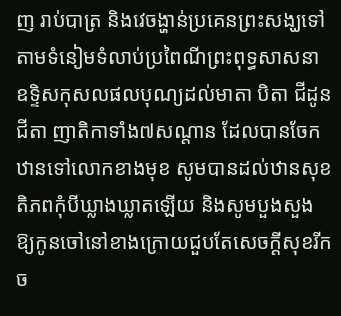ញ រាប់បាត្រ និងវេចង្ហាន់ប្រគេនព្រះសង្ឃទៅតាមទំនៀមទំលាប់ប្រពៃណីព្រះពុទ្ធសាសនា ឧទ្ទិសកុសលផលបុណ្យដល់មាតា បិតា ជីដូនជីតា ញាតិកាទាំង៧សណ្តាន ដែលបានចែកឋានទៅលោកខាងមុខ សូមបានដល់ឋានសុខតិភពកុំបីឃ្លាងឃ្លាតឡើយ និងសូមបួងសួងឱ្យកូនចៅនៅខាងក្រោយជួបតែសេចក្តីសុខរីកច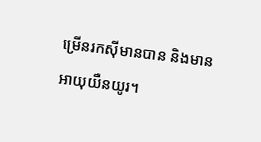ម្រើនរកស៊ីមានបាន និងមានអាយុយឺនយូរ។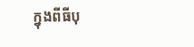ក្នុងពីធីបុ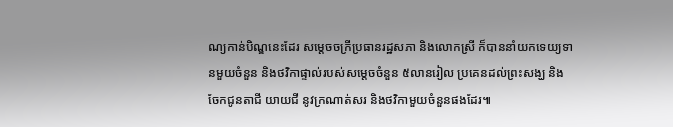ណ្យកាន់បិណ្ឌនេះដែរ សម្តេចចក្រីប្រធានរដ្ឋសភា និងលោកស្រី ក៏បាននាំយកទេយ្យទានមួយចំនួន និងថវិកាផ្ទាល់របស់សម្តេចចំនួន ៥លានរៀល ប្រគេនដល់ព្រះសង្ឃ និងចែកជូនតាជី យាយជី នូវក្រណាត់សរ និងថវិកាមួយចំនួនផងដែរ៕